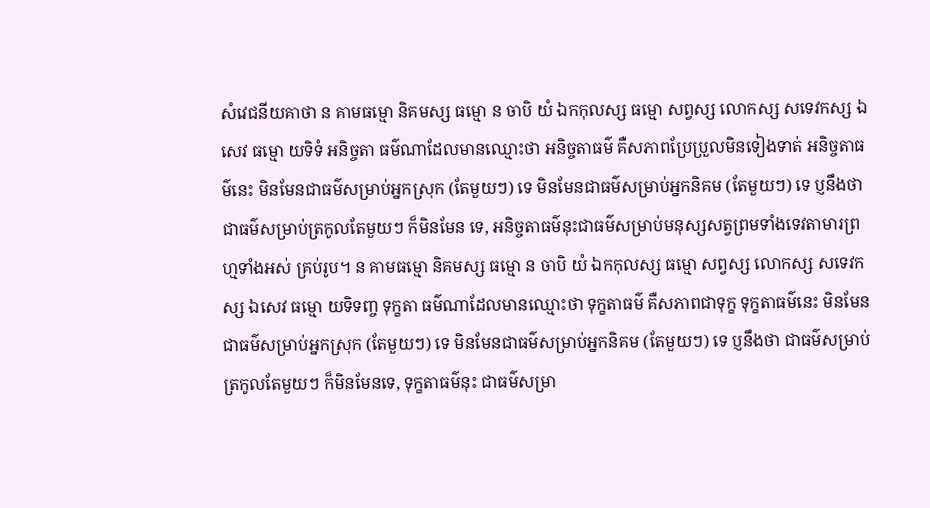សំវេជនីយគាថា ន គាមធម្មោ និគមស្ស ធម្មោ ន ចាបិ យំ ឯកកុលស្ស ធម្មោ សព្វស្ស លោកស្ស សទេវកស្ស ឯសេវ ធម្មោ យទិទំ អនិច្ចតា ធម៌ណាដែលមានឈ្មោះថា អនិច្ចតាធម៌ គឺសភាពប្រែប្រួលមិនទៀងទាត់ អនិច្ចតាធម៌នេះ មិនមែនជាធម៌សម្រាប់អ្នកស្រុក (តែមួយៗ) ទេ មិនមែនជាធម៌សម្រាប់អ្នកនិគម (តែមួយៗ) ទេ ប្ញនឹងថា ជាធម៌សម្រាប់ត្រកូលតែមួយៗ ក៏មិនមែន ទេ, អនិច្ចតាធម៌នុះជាធម៌សម្រាប់មនុស្សសត្វព្រមទាំងទេវតាមារព្រហ្មទាំងអស់ គ្រប់រូប។ ន គាមធម្មោ និគមស្ស ធម្មោ ន ចាបិ យំ ឯកកុលស្ស ធម្មោ សព្វស្ស លោកស្ស សទេវកស្ស ឯសេវ ធម្មោ យទិទញ្ច ទុក្ខតា ធម៌ណាដែលមានឈ្មោះថា ទុក្ខតាធម៌ គឺសភាពជាទុក្ខ ទុក្ខតាធម៌នេះ មិនមែនជាធម៌សម្រាប់អ្នកស្រុក (តែមួយៗ) ទេ មិនមែនជាធម៌សម្រាប់អ្នកនិគម (តែមួយៗ) ទេ ប្ញនឹងថា ជាធម៌សម្រាប់ត្រកូលតែមួយៗ ក៏មិនមែនទេ, ទុក្ខតាធម៌នុះ ជាធម៌សម្រា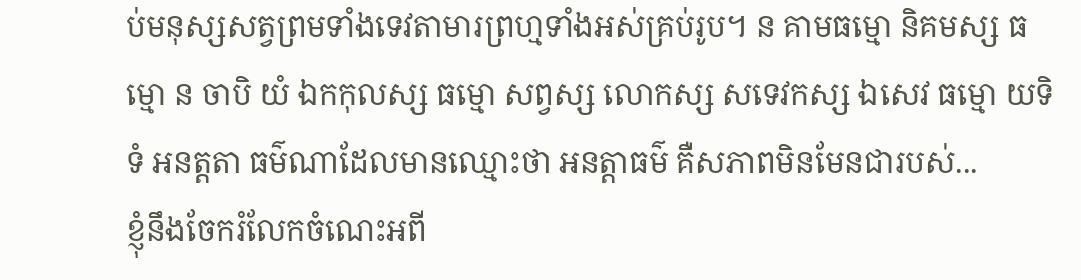ប់មនុស្សសត្វព្រមទាំងទេវតាមារព្រហ្មទាំងអស់គ្រប់រូប។ ន គាមធម្មោ និគមស្ស ធម្មោ ន ចាបិ យំ ឯកកុលស្ស ធម្មោ សព្វស្ស លោកស្ស សទេវកស្ស ឯសេវ ធម្មោ យទិទំ អនត្តតា ធម៌ណាដែលមានឈ្មោះថា អនត្តាធម៌ គឺសភាពមិនមែនជារបស់...
ខ្ញុំនឹងចែករំលែកចំណេះអពី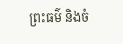ព្រះធម៌ និងចំ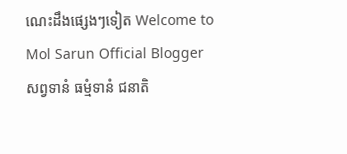ណេះដឹងផ្សេងៗទៀត Welcome to Mol Sarun Official Blogger សព្វទានំ ធម្មំទានំ ជនាតិ